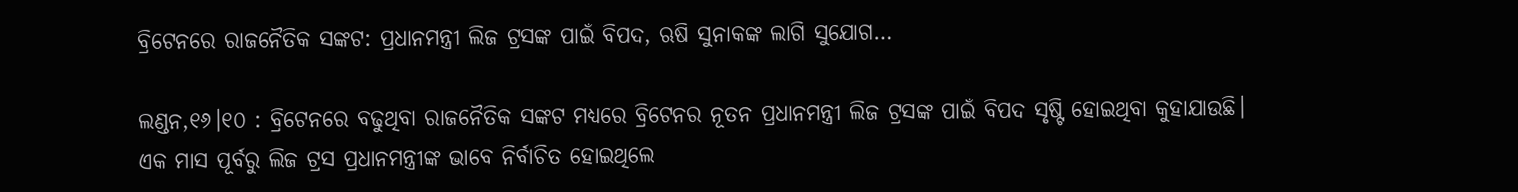ବ୍ରିଟେନରେ ରାଜନୈତିକ ସଙ୍କଟ: ପ୍ରଧାନମନ୍ତ୍ରୀ ଲିଜ ଟ୍ରସଙ୍କ ପାଇଁ ବିପଦ, ଋଷି ସୁନାକଙ୍କ ଲାଗି ସୁଯୋଗ…

ଲଣ୍ଡନ,୧୬।୧୦ : ବ୍ରିଟେନରେ ବଢୁଥିବା ରାଜନୈତିକ ସଙ୍କଟ ମଧ୍ୟରେ ବ୍ରିଟେନର ନୂତନ ପ୍ରଧାନମନ୍ତ୍ରୀ ଲିଜ ଟ୍ରସଙ୍କ ପାଇଁ ବିପଦ ସୃଷ୍ଟି ହୋଇଥିବା କୁହାଯାଉଛି। ଏକ ମାସ ପୂର୍ବରୁ ଲିଜ ଟ୍ରସ ପ୍ରଧାନମନ୍ତ୍ରୀଙ୍କ ଭାବେ ନିର୍ବାଚିତ ହୋଇଥିଲେ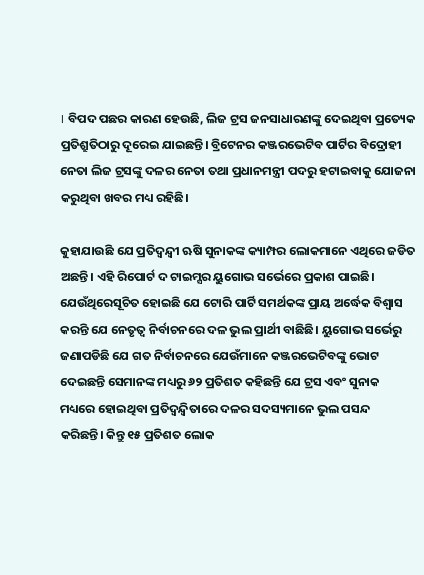। ବିପଦ ପଛର କାରଣ ହେଉଛି, ଲିଜ ଟ୍ରସ ଜନସାଧାରଣଙ୍କୁ ଦେଇଥିବା ପ୍ରତ୍ୟେକ ପ୍ରତିଶ୍ରୁତିଠାରୁ ଦୂରେଇ ଯାଇଛନ୍ତି। ବ୍ରିଟେନର କଞ୍ଜରଭେଟିବ ପାର୍ଟିର ବିଦ୍ରୋହୀ ନେତା ଲିଜ ଟ୍ରସଙ୍କୁ ଦଳର ନେତା ତଥା ପ୍ରଧାନମନ୍ତ୍ରୀ ପଦରୁ ହଟାଇବାକୁ ଯୋଜନା କରୁଥିବା ଖବର ମଧ୍ୟ ରହିଛି।

କୁହାଯାଉଛି ଯେ ପ୍ରତିଦ୍ୱନ୍ଦ୍ୱୀ ଋଷି ସୁନାକଙ୍କ କ୍ୟାମ୍ପର ଲୋକମାନେ ଏଥିରେ ଜଡିତ ଅଛନ୍ତି। ଏହି ରିପୋର୍ଟ ଦ ଟାଇମ୍ସର ୟୁଗୋଭ ସର୍ଭେରେ ପ୍ରକାଶ ପାଇଛି। ଯେଉଁଥିରେସୂଚିତ ହୋଇଛି ଯେ ଟୋରି ପାର୍ଟି ସମର୍ଥକଙ୍କ ପ୍ରାୟ ଅର୍ଦ୍ଧେକ ବିଶ୍ୱାସ କରନ୍ତି ଯେ ନେତୃତ୍ୱ ନିର୍ବାଚନରେ ଦଳ ଭୁଲ ପ୍ରାର୍ଥୀ ବାଛିଛି। ୟୁଗୋଭ ସର୍ଭେରୁ ଜଣାପଡିଛି ଯେ ଗତ ନିର୍ବାଚନରେ ଯେଉଁମାନେ କଞ୍ଜରଭେଟିବଙ୍କୁ ଭୋଟ ଦେଇଛନ୍ତି ସେମାନଙ୍କ ମଧ୍ୟରୁ ୬୨ ପ୍ରତିଶତ କହିଛନ୍ତି ଯେ ଟ୍ରସ ଏବଂ ସୁନାକ ମଧ୍ୟରେ ହୋଇଥିବା ପ୍ରତିଦ୍ୱନ୍ଦ୍ୱିତାରେ ଦଳର ସଦସ୍ୟମାନେ ଭୁଲ ପସନ୍ଦ କରିଛନ୍ତି। କିନ୍ତୁ ୧୫ ପ୍ରତିଶତ ଲୋକ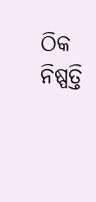ଠିକ ନିଷ୍ପତ୍ତି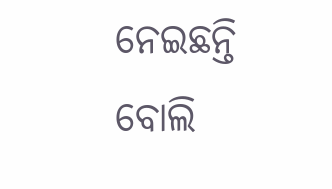ନେଇଛନ୍ତି ବୋଲି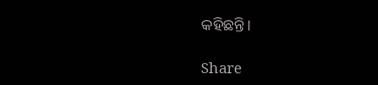କହିଛନ୍ତି।

Share